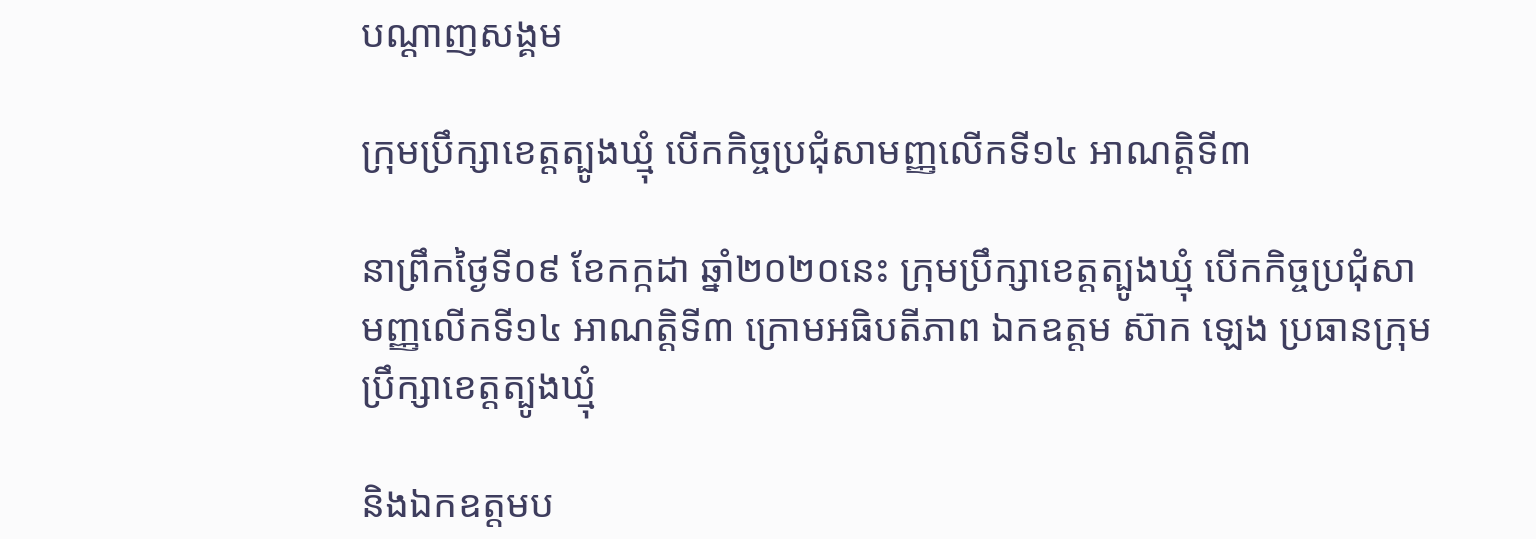បណ្តាញសង្គម

ក្រុមប្រឹក្សាខេត្តត្បូងឃ្មុំ បើកកិច្ចប្រជុំសាមញ្ញលើកទី១៤ អាណត្តិទី៣

នាព្រឹកថ្ងៃទី០៩ ខែកក្កដា ឆ្នាំ២០២០នេះ ក្រុមប្រឹក្សាខេត្តត្បូងឃ្មុំ បើកកិច្ចប្រជុំសាមញ្ញលើកទី១៤ អាណត្តិទី៣ ក្រោមអធិបតីភាព ឯកឧត្តម ស៊ាក ឡេង ប្រធានក្រុមប្រឹក្សាខេត្តត្បូងឃ្មុំ

និងឯកឧត្តមប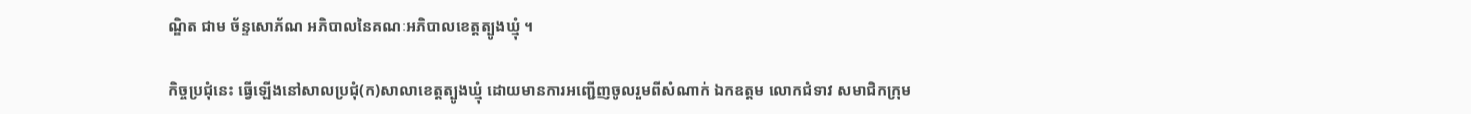ណ្ឌិត ជាម ច័ន្ទសោភ័ណ អភិបាលនៃគណៈអភិបាលខេត្តត្បូងឃ្មុំ ។

កិច្ចប្រជុំនេះ ធ្វើឡើងនៅសាលប្រជុំ(ក)សាលាខេត្តត្បូងឃ្មុំ ដោយមានការអញ្ជើញចូលរួមពីសំណាក់ ឯកឧត្តម លោកជំទាវ សមាជិកក្រុម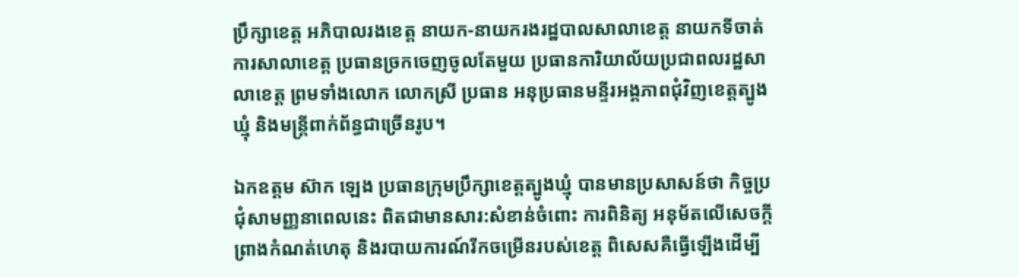ប្រឹក្សាខេត្ត អភិបាលរងខេត្ត នាយក-នាយករងរដ្ឋបាលសាលាខេត្ត នាយកទីចាត់ការសាលាខេត្ត ប្រធានច្រកចេញចូលតែមួយ ប្រធានការិយាល័យប្រជាពលរដ្ឋសាលាខេត្ត ព្រមទាំងលោក លោកស្រី ប្រធាន អនុប្រធានមន្ទីរអង្គភាពជុំវិញខេត្តត្បូងឃ្មុំ និងមន្ត្រីពាក់ព័ន្ធជាច្រើនរូប។

ឯកឧត្ដម ស៊ាក ឡេង ប្រធានក្រុមប្រឹក្សាខេត្តត្បូងឃ្មុំ បានមានប្រសាសន៍ថា កិច្ចប្រជុំសាមញ្ញនាពេលនេះ ពិតជាមានសារ:សំខាន់ចំពោះ ការពិនិត្យ អនុម័តលើសេចក្ដីព្រាងកំណត់ហេតុ និងរបាយការណ៍រីកចម្រើនរបស់ខេត្ត ពិសេសគឺធ្វើឡើងដើម្បី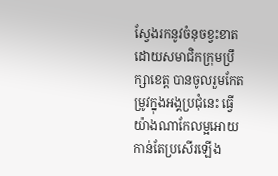ស្វែងរកនូវចំនុចខ្វះខាត ដោយសមាជិកក្រុមប្រឹក្សាខេត្ត បានចូលរួមកែតម្រូវក្នុងអង្គប្រជុំនេះ ធ្វើយ៉ាងណាកែលម្អអោយកាន់តែប្រសើរឡើង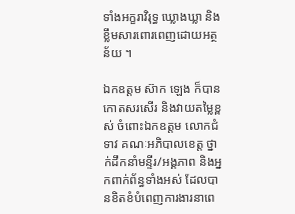ទាំងអក្ខរាវិរុទ្ធ ឃ្លោងឃ្លា និងខ្លឹមសារពោរពេញដោយអត្ថន័យ ។

ឯកឧត្តម ស៊ាក ឡេង ក៏បានកោតសរសើរ និងវាយតម្លៃខ្ពស់ ចំពោះឯកឧត្តម លោកជំទាវ គណៈអភិបាលខេត្ត ថ្នាក់ដឹកនាំមន្ទីរ/អង្គភាព និងអ្នកពាក់ព័ន្ធទាំងអស់ ដែលបានខិតខំបំពេញការងារនាពេ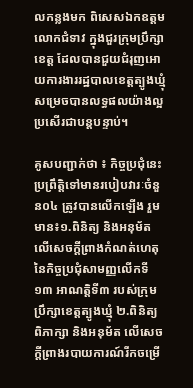លកន្លងមក ពិសេសឯកឧត្ដម លោកជំទាវ ក្នុងជួរក្រុមប្រឹក្សាខេត្ត ដែលបានជួយជំរុញអោយការងាររដ្ឋបាលខេត្តត្បូងឃ្មុំ សម្រេចបានលទ្ធផលយ៉ាងល្អប្រសើរជាបន្តបន្ទាប់។

គូសបញ្ជាក់ថា ៖ កិច្ចប្រជុំនេះប្រព្រឹត្តិទៅមានរបៀបវារៈចំនួន០៤ ត្រូវបានលើកឡើង រួមមាន៖១.ពិនិត្យ និងអនុម័តលើសេចក្ដីព្រាងកំណត់ហេតុ នៃកិច្ចប្រជុំសាមញ្ញលើកទី១៣ អាណត្តិទី៣ របស់ក្រុមប្រឹក្សាខេត្តត្បូងឃ្មុំ ២.ពិនិត្យ ពិភាក្សា និងអនុម័ត លើសេចក្ដីព្រាងរបាយការណ៍រីកចម្រើ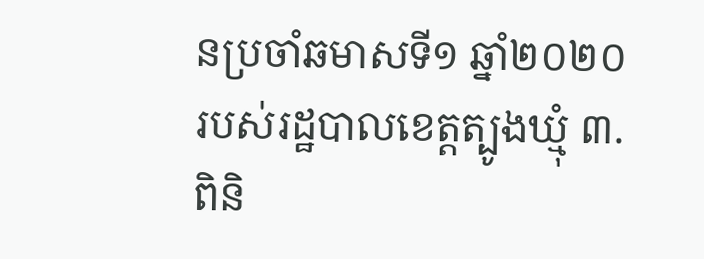នប្រចាំឆមាសទី១ ឆ្នាំ២០២០ របស់រដ្ឋបាលខេត្តត្បូងឃ្មុំ ៣.ពិនិ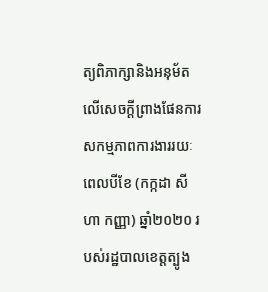ត្យពិភាក្សានិងអនុម័ត លើសេចក្ដីព្រាងផែនការសកម្មភាពការងាររយៈពេលបីខែ (កក្កដា សីហា កញ្ញា) ឆ្នាំ២០២០ របស់រដ្ឋបាលខេត្តត្បូង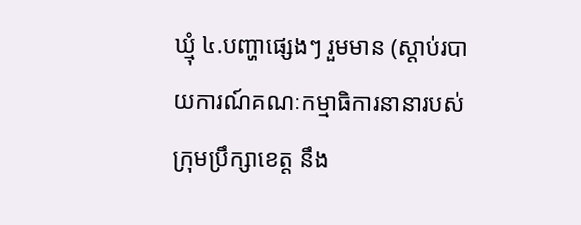ឃ្មុំ ៤.បញ្ហាផ្សេងៗ រួមមាន (ស្ដាប់របាយការណ៍គណៈកម្មាធិការនានារបស់ក្រុមប្រឹក្សាខេត្ត នឹង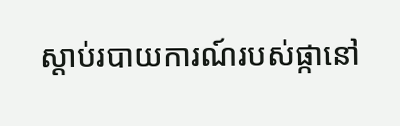ស្ដាប់របាយការណ៍របស់ផ្កានៅ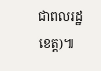ជាពលរដ្ឋខេត្ត)៕